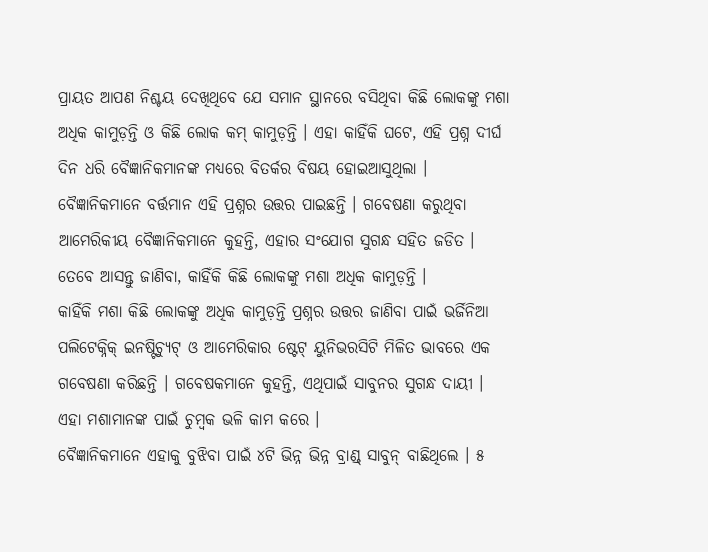ପ୍ରାୟତ ଆପଣ ନିଶ୍ଚୟ ଦେଖିଥିବେ ଯେ ସମାନ ସ୍ଥାନରେ ବସିଥିବା କିଛି ଲୋକଙ୍କୁ ମଶା ଅଧିକ କାମୁଡ଼ନ୍ତି ଓ କିଛି ଲୋକ କମ୍ କାମୁଡ଼ନ୍ତି । ଏହା କାହିଁକି ଘଟେ, ଏହି ପ୍ରଶ୍ନ ଦୀର୍ଘ ଦିନ ଧରି ବୈଜ୍ଞାନିକମାନଙ୍କ ମଧ୍ୟରେ ବିତର୍କର ବିଷୟ ହୋଇଆସୁଥିଲା । ବୈଜ୍ଞାନିକମାନେ ବର୍ତ୍ତମାନ ଏହି ପ୍ରଶ୍ନର ଉତ୍ତର ପାଇଛନ୍ତି । ଗବେଷଣା କରୁଥିବା ଆମେରିକୀୟ ବୈଜ୍ଞାନିକମାନେ କୁହନ୍ତି, ଏହାର ସଂଯୋଗ ସୁଗନ୍ଧ ସହିତ ଜଡିତ । ତେବେ ଆସନ୍ତୁ ଜାଣିବା, କାହିଁକି କିଛି ଲୋକଙ୍କୁ ମଶା ଅଧିକ କାମୁଡ଼ନ୍ତି ।
କାହିଁକି ମଶା କିଛି ଲୋକଙ୍କୁ ଅଧିକ କାମୁଡ଼ନ୍ତି ପ୍ରଶ୍ନର ଉତ୍ତର ଜାଣିବା ପାଇଁ ଭର୍ଜିନିଆ ପଲିଟେକ୍ନିକ୍ ଇନଷ୍ଟିଚ୍ୟୁଟ୍ ଓ ଆମେରିକାର ଷ୍ଟେଟ୍ ୟୁନିଭରସିଟି ମିଳିତ ଭାବରେ ଏକ ଗବେଷଣା କରିଛନ୍ତି । ଗବେଷକମାନେ କୁହନ୍ତି, ଏଥିପାଇଁ ସାବୁନର ସୁଗନ୍ଧ ଦାୟୀ । ଏହା ମଶାମାନଙ୍କ ପାଇଁ ଚୁମ୍ବକ ଭଳି କାମ କରେ ।
ବୈଜ୍ଞାନିକମାନେ ଏହାକୁ ବୁଝିବା ପାଇଁ ୪ଟି ଭିନ୍ନ ଭିନ୍ନ ବ୍ରାଣ୍ଡ୍ ସାବୁନ୍ ବାଛିଥିଲେ । ୫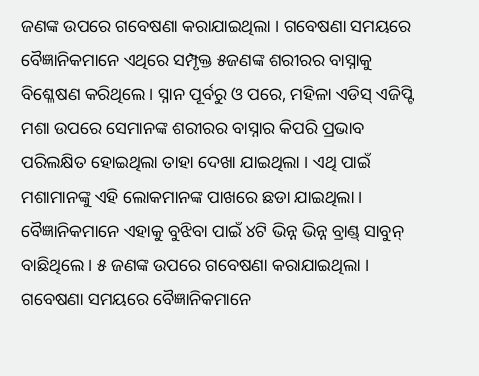ଜଣଙ୍କ ଉପରେ ଗବେଷଣା କରାଯାଇଥିଲା । ଗବେଷଣା ସମୟରେ ବୈଜ୍ଞାନିକମାନେ ଏଥିରେ ସମ୍ପୃକ୍ତ ୫ଜଣଙ୍କ ଶରୀରର ବାସ୍ନାକୁ ବିଶ୍ଳେଷଣ କରିଥିଲେ । ସ୍ନାନ ପୂର୍ବରୁ ଓ ପରେ, ମହିଳା ଏଡିସ୍ ଏଜିପ୍ଟି ମଶା ଉପରେ ସେମାନଙ୍କ ଶରୀରର ବାସ୍ନାର କିପରି ପ୍ରଭାବ ପରିଲକ୍ଷିତ ହୋଇଥିଲା ତାହା ଦେଖା ଯାଇଥିଲା । ଏଥି ପାଇଁ ମଶାମାନଙ୍କୁ ଏହି ଲୋକମାନଙ୍କ ପାଖରେ ଛଡା ଯାଇଥିଲା ।
ବୈଜ୍ଞାନିକମାନେ ଏହାକୁ ବୁଝିବା ପାଇଁ ୪ଟି ଭିନ୍ନ ଭିନ୍ନ ବ୍ରାଣ୍ଡ୍ ସାବୁନ୍ ବାଛିଥିଲେ । ୫ ଜଣଙ୍କ ଉପରେ ଗବେଷଣା କରାଯାଇଥିଲା । ଗବେଷଣା ସମୟରେ ବୈଜ୍ଞାନିକମାନେ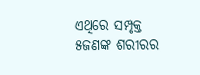ଏଥିରେ ସମ୍ପୃକ୍ତ ୫ଜଣଙ୍କ ଶରୀରର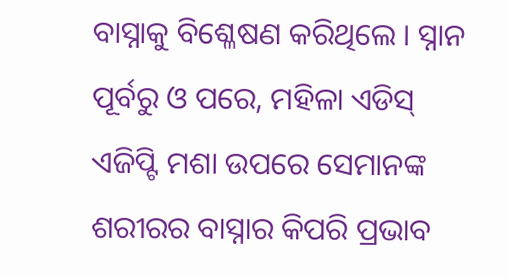ବାସ୍ନାକୁ ବିଶ୍ଳେଷଣ କରିଥିଲେ । ସ୍ନାନ ପୂର୍ବରୁ ଓ ପରେ, ମହିଳା ଏଡିସ୍ ଏଜିପ୍ଟି ମଶା ଉପରେ ସେମାନଙ୍କ ଶରୀରର ବାସ୍ନାର କିପରି ପ୍ରଭାବ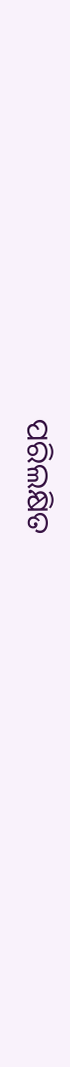ପରିଲକ୍ଷିତ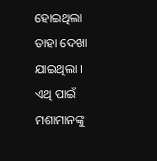ହୋଇଥିଲା ତାହା ଦେଖା ଯାଇଥିଲା । ଏଥି ପାଇଁ ମଶାମାନଙ୍କୁ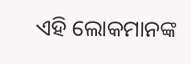ଏହି ଲୋକମାନଙ୍କ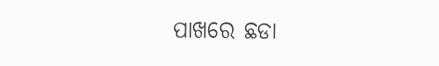ପାଖରେ ଛଡା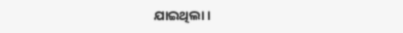ଯାଇଥିଲା ।